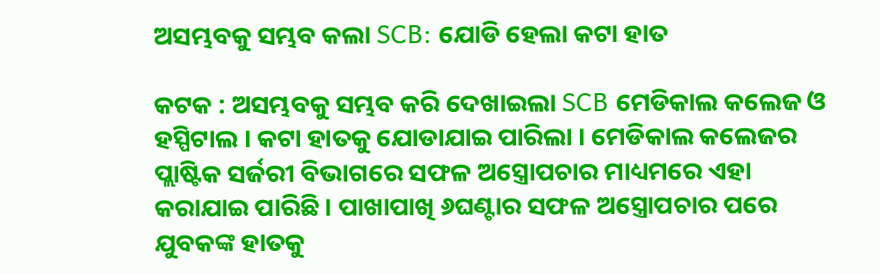ଅସମ୍ଭବକୁ ସମ୍ଭବ କଲା SCB: ଯୋଡି ହେଲା କଟା ହାତ

କଟକ : ଅସମ୍ଭବକୁ ସମ୍ଭବ କରି ଦେଖାଇଲା SCB ମେଡିକାଲ କଲେଜ ଓ ହସ୍ପିଟାଲ । କଟା ହାତକୁ ଯୋଡାଯାଇ ପାରିଲା । ମେଡିକାଲ କଲେଜର ପ୍ଲାଷ୍ଟିକ ସର୍ଜରୀ ବିଭାଗରେ ସଫଳ ଅସ୍ତ୍ରୋପଚାର ମାଧ୍ୟମରେ ଏହା କରାଯାଇ ପାରିଛି । ପାଖାପାଖି ୬ଘଣ୍ଟାର ସଫଳ ଅସ୍ତ୍ରୋପଚାର ପରେ ଯୁବକଙ୍କ ହାତକୁ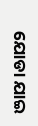ଯୋଡା ଯାଇ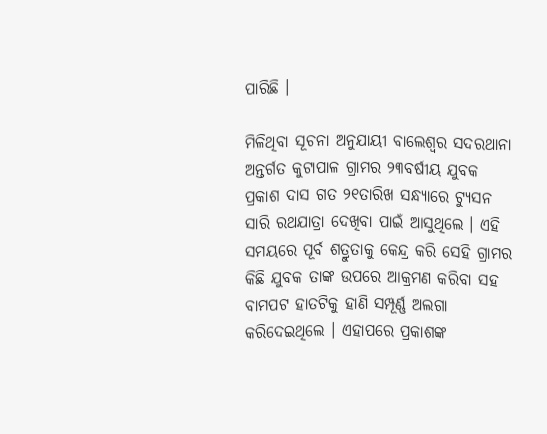ପାରିଛି ।

ମିଳିଥିବା ସୂଚନା ଅନୁଯାୟୀ ବାଲେଶ୍ୱର ସଦରଥାନା ଅନ୍ତର୍ଗତ କୁଟାପାଳ ଗ୍ରାମର ୨୩ବର୍ଷୀୟ ଯୁବକ ପ୍ରକାଶ ଦାସ ଗତ ୨୧ତାରିଖ ସନ୍ଧ୍ୟାରେ ଟ୍ୟୁସନ ସାରି ରଥଯାତ୍ରା ଦେଖିବା ପାଇଁ ଆସୁଥିଲେ । ଏହି ସମୟରେ ପୂର୍ବ ଶତ୍ରୁତାକୁ କେନ୍ଦ୍ର କରି ସେହି ଗ୍ରାମର କିଛି ଯୁବକ ତାଙ୍କ ଉପରେ ଆକ୍ରମଣ କରିବା ସହ ବାମପଟ ହାତଟିକୁ ହାଣି ସମ୍ପୂର୍ଣ୍ଣ ଅଲଗା କରିଦେଇଥିଲେ । ଏହାପରେ ପ୍ରକାଶଙ୍କ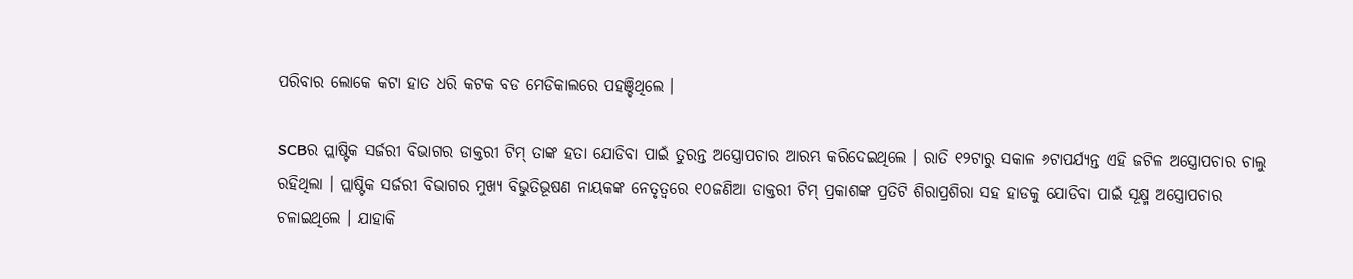ପରିବାର ଲୋକେ କଟା ହାତ ଧରି କଟକ ବଡ ମେଡିକାଲରେ ପହଞ୍ଚିଥିଲେ ।

SCBର ପ୍ଲାଷ୍ଟିକ ସର୍ଜରୀ ବିଭାଗର ଡାକ୍ତରୀ ଟିମ୍ ତାଙ୍କ ହତା ଯୋଡିବା ପାଇଁ ତୁରନ୍ତ ଅସ୍ତ୍ରୋପଚାର ଆରମ୍ଭ କରିଦେଇଥିଲେ । ରାତି ୧୨ଟାରୁ ସକାଳ ୬ଟାପର୍ଯ୍ୟନ୍ତ ଏହି ଜଟିଳ ଅସ୍ତ୍ରୋପଚାର ଚାଲୁ ରହିଥିଲା । ପ୍ଲାଷ୍ଟିକ ସର୍ଜରୀ ବିଭାଗର ମୁଖ୍ୟ ବିଭୁତିଭୂଷଣ ନାୟକଙ୍କ ନେତୃତ୍ୱରେ ୧୦ଜଣିଆ ଡାକ୍ତରୀ ଟିମ୍ ପ୍ରକାଶଙ୍କ ପ୍ରତିଟି ଶିରାପ୍ରଶିରା ସହ ହାଡକୁ ଯୋଡିବା ପାଇଁ ସୂକ୍ଷ୍ମ ଅସ୍ତ୍ରୋପଚାର ଚଳାଇଥିଲେ । ଯାହାକି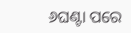୬ଘଣ୍ଟା ପରେ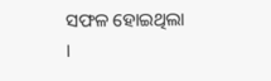ସଫଳ ହୋଇଥିଲା ।